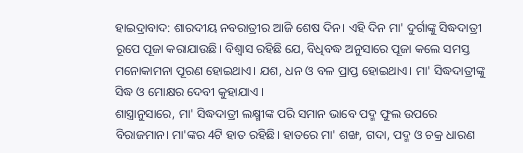ହାଇଦ୍ରାବାଦ: ଶାରଦୀୟ ନବରାତ୍ରୀର ଆଜି ଶେଷ ଦିନ। ଏହି ଦିନ ମା' ଦୁର୍ଗାଙ୍କୁ ସିଦ୍ଧଦାତ୍ରୀ ରୂପେ ପୂଜା କରାଯାଉଛି। ବିଶ୍ବାସ ରହିଛି ଯେ, ବିଧିବଦ୍ଧ ଅନୁସାରେ ପୂଜା କଲେ ସମସ୍ତ ମନୋକାମନା ପୂରଣ ହୋଇଥାଏ। ଯଶ, ଧନ ଓ ବଳ ପ୍ରାପ୍ତ ହୋଇଥାଏ। ମା' ସିଦ୍ଧଦାତ୍ରୀଙ୍କୁ ସିଦ୍ଧ ଓ ମୋକ୍ଷର ଦେବୀ କୁହାଯାଏ ।
ଶାସ୍ତ୍ରାନୁସାରେ, ମା' ସିଦ୍ଧଦାତ୍ରୀ ଲକ୍ଷ୍ମୀଙ୍କ ପରି ସମାନ ଭାବେ ପଦ୍ମ ଫୁଲ ଉପରେ ବିରାଜମାନ। ମା'ଙ୍କର 4ଟି ହାତ ରହିଛି। ହାତରେ ମା' ଶଙ୍ଖ, ଗଦା, ପଦ୍ମ ଓ ଚକ୍ର ଧାରଣ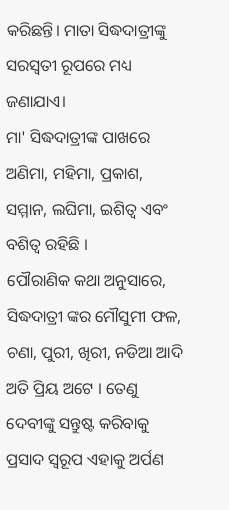କରିଛନ୍ତି। ମାତା ସିଦ୍ଧଦାତ୍ରୀଙ୍କୁ ସରସ୍ବତୀ ରୂପରେ ମଧ୍ୟ ଜଣାଯାଏ।
ମା' ସିଦ୍ଧଦାତ୍ରୀଙ୍କ ପାଖରେ ଅଣିମା, ମହିମା, ପ୍ରକାଶ, ସମ୍ମାନ, ଲଘିମା, ଇଶିତ୍ବ ଏବଂ ବଶିତ୍ବ ରହିଛି ।
ପୌରାଣିକ କଥା ଅନୁସାରେ, ସିଦ୍ଧଦାତ୍ରୀ ଙ୍କର ମୌସୁମୀ ଫଳ, ଚଣା, ପୁରୀ, ଖିରୀ, ନଡିଆ ଆଦି ଅତି ପ୍ରିୟ ଅଟେ । ତେଣୁ ଦେବୀଙ୍କୁ ସନ୍ତୁଷ୍ଟ କରିବାକୁ ପ୍ରସାଦ ସ୍ବରୂପ ଏହାକୁ ଅର୍ପଣ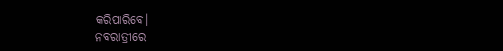କରିପାରିବେ।
ନବରାତ୍ରୀରେ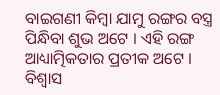ବାଇଗଣୀ କିମ୍ବା ଯାମୁ ରଙ୍ଗର ବସ୍ତ୍ର ପିନ୍ଧିବା ଶୁଭ ଅଟେ । ଏହି ରଙ୍ଗ ଆଧ୍ୟାତ୍ମିକତାର ପ୍ରତୀକ ଅଟେ ।
ବିଶ୍ବାସ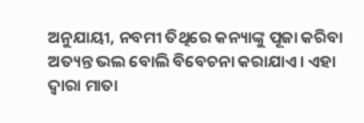ଅନୁଯାୟୀ, ନବମୀ ତିଥିରେ କନ୍ୟାଙ୍କୁ ପୂଜା କରିବା ଅତ୍ୟନ୍ତ ଭଲ ବୋଲି ବିବେଚନା କରାଯାଏ। ଏହା ଦ୍ବାରା ମାତା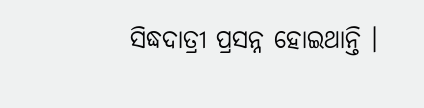ସିଦ୍ଧଦାତ୍ରୀ ପ୍ରସନ୍ନ ହୋଇଥାନ୍ତି ।